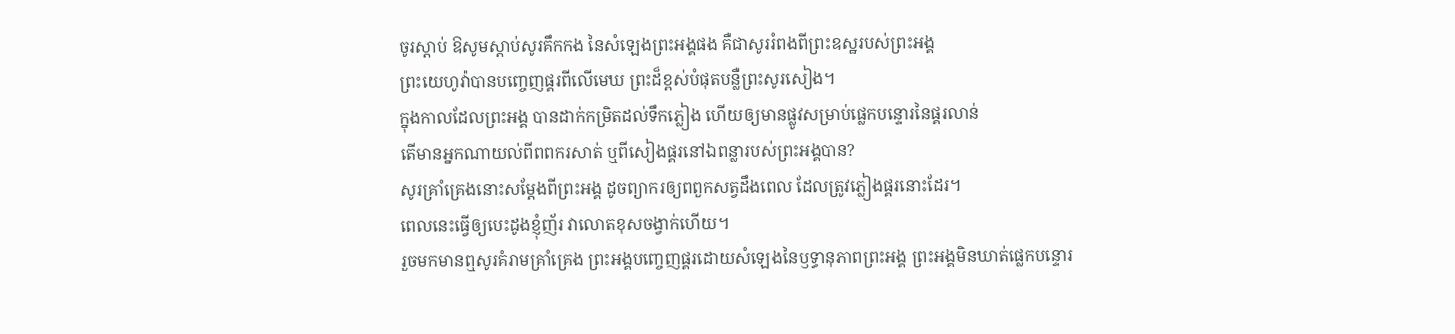ចូរស្តាប់ ឱសូមស្តាប់សូរគឹកកង នៃសំឡេងព្រះអង្គផង គឺជាសូររំពងពីព្រះឧស្ឋរបស់ព្រះអង្គ
ព្រះយេហូវ៉ាបានបញ្ចេញផ្គរពីលើមេឃ ព្រះដ៏ខ្ពស់បំផុតបន្លឺព្រះសូរសៀង។
ក្នុងកាលដែលព្រះអង្គ បានដាក់កម្រិតដល់ទឹកភ្លៀង ហើយឲ្យមានផ្លូវសម្រាប់ផ្លេកបន្ទោរនៃផ្គរលាន់
តើមានអ្នកណាយល់ពីពពករសាត់ ឬពីសៀងផ្គរនៅឯពន្លារបស់ព្រះអង្គបាន?
សូរគ្រាំគ្រេងនោះសម្ដែងពីព្រះអង្គ ដូចព្យាករឲ្យពពួកសត្វដឹងពេល ដែលត្រូវភ្លៀងផ្គរនោះដែរ។
ពេលនេះធ្វើឲ្យបេះដូងខ្ញុំញ័រ វាលោតខុសចង្វាក់ហើយ។
រួចមកមានឮសូរគំរាមគ្រាំគ្រេង ព្រះអង្គបញ្ចេញផ្គរដោយសំឡេងនៃឫទ្ធានុភាពព្រះអង្គ ព្រះអង្គមិនឃាត់ផ្លេកបន្ទោរ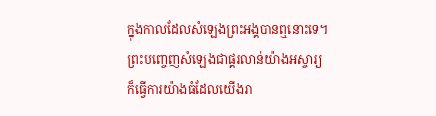ក្នុងកាលដែលសំឡេងព្រះអង្គបានឮនោះទេ។
ព្រះបញ្ចេញសំឡេងជាផ្គរលាន់យ៉ាងអស្ចារ្យ ក៏ធ្វើការយ៉ាងធំដែលយើងរា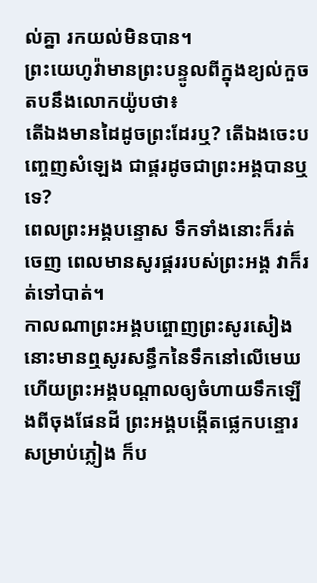ល់គ្នា រកយល់មិនបាន។
ព្រះយេហូវ៉ាមានព្រះបន្ទូលពីក្នុងខ្យល់កួច តបនឹងលោកយ៉ូបថា៖
តើឯងមានដៃដូចព្រះដែរឬ? តើឯងចេះបញ្ចេញសំឡេង ជាផ្គរដូចជាព្រះអង្គបានឬទេ?
ពេលព្រះអង្គបន្ទោស ទឹកទាំងនោះក៏រត់ចេញ ពេលមានសូរផ្គររបស់ព្រះអង្គ វាក៏រត់ទៅបាត់។
កាលណាព្រះអង្គបព្ចោញព្រះសូរសៀង នោះមានឮសូរសន្ធឹកនៃទឹកនៅលើមេឃ ហើយព្រះអង្គបណ្ដាលឲ្យចំហាយទឹកឡើងពីចុងផែនដី ព្រះអង្គបង្កើតផ្លេកបន្ទោរសម្រាប់ភ្លៀង ក៏ប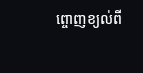ព្ចោញខ្យល់ពី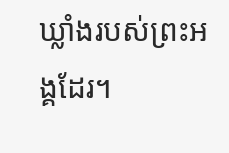ឃ្លាំងរបស់ព្រះអង្គដែរ។